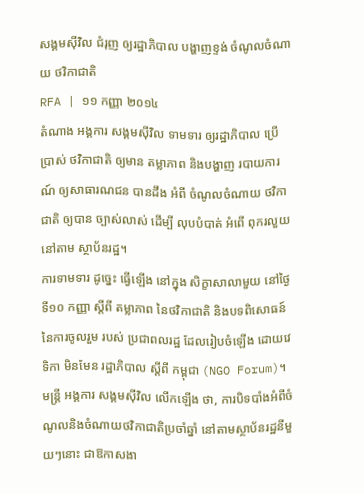សង្គមស៊ីវិល ជំរុញ ឲ្យរដ្ឋាភិបាល បង្ហាញខ្ទង់ ចំណូលចំណាយ ថវិកាជាតិ
RFA | ១១ កញ្ញា ២០១៤
តំណាង អង្គការ សង្គមស៊ីវិល ទាមទារ ឲ្យរដ្ឋាភិបាល ប្រើប្រាស់ ថវិកាជាតិ ឲ្យមាន តម្លាភាព និងបង្ហាញ របាយការណ៍ ឲ្យសាធារណជន បានដឹង អំពី ចំណូលចំណាយ ថវិកាជាតិ ឲ្យបាន ច្បាស់លាស់ ដើម្បី លុបបំបាត់ អំពើ ពុករលួយ នៅតាម ស្ថាប័នរដ្ឋ។
ការទាមទារ ដូច្នេះ ធ្វើឡើង នៅក្នុង សិក្ខាសាលាមួយ នៅថ្ងៃ ទី១០ កញ្ញា ស្ដីពី តម្លាភាព នៃថវិកាជាតិ និងបទពិសោធន៍ នៃការចូលរួម របស់ ប្រជាពលរដ្ឋ ដែលរៀបចំឡើង ដោយវេទិកា មិនមែន រដ្ឋាភិបាល ស្ដីពី កម្ពុជា (NGO Forum)។
មន្ត្រី អង្គការ សង្គមស៊ីវិល លើកឡើង ថា, ការបិទបាំងអំពីចំណូលនិងចំណាយថវិកាជាតិប្រចាំឆ្នាំ នៅតាមស្ថាប័នរដ្ឋនីមួយៗនោះ ជាឱកាសងា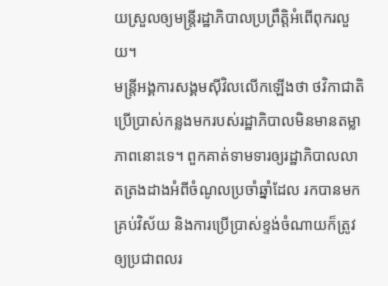យស្រួលឲ្យមន្ត្រីរដ្ឋាភិបាលប្រព្រឹត្តិអំពើពុករលួយ។
មន្ត្រីអង្គការសង្គមស៊ីវិលលើកឡើងថា ថវិកាជាតិប្រើប្រាស់កន្លងមករបស់រដ្ឋាភិបាលមិនមានតម្លាភាពនោះទេ។ ពួកគាត់ទាមទារឲ្យរដ្ឋាភិបាលលាតត្រងដាងអំពីចំណូលប្រចាំឆ្នាំដែល រកបានមកគ្រប់វិស័យ និងការប្រើប្រាស់ខ្ទង់ចំណាយក៏ត្រូវឲ្យប្រជាពលរ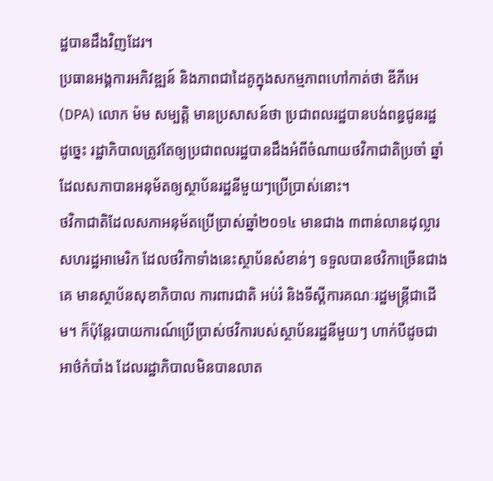ដ្ឋបានដឹងវិញដែរ។
ប្រធានអង្គការអភិវឌ្ឍន៍ និងភាពជាដៃគូក្នុងសកម្មភាពហៅកាត់ថា ឌីភីអេ (DPA) លោក ម៉ម សម្បត្តិ មានប្រសាសន៍ថា ប្រជាពលរដ្ឋបានបង់ពន្ធជូនរដ្ឋ ដូច្នេះ រដ្ឋាភិបាលត្រូវតែឲ្យប្រជាពលរដ្ឋបានដឹងអំពីចំណាយថវិកាជាតិប្រចាំ ឆ្នាំ ដែលសភាបានអនុម័តឲ្យស្ថាប័នរដ្ឋនីមួយៗប្រើប្រាស់នោះ។
ថវិកាជាតិដែលសភាអនុម័តប្រើប្រាស់ឆ្នាំ២០១៤ មានជាង ៣ពាន់លានដុល្លារសហរដ្ឋអាមេរិក ដែលថវិកាទាំងនេះស្ថាប័នសំខាន់ៗ ទទួលបានថវិកាច្រើនជាងគេ មានស្ថាប័នសុខាភិបាល ការពារជាតិ អប់រំ និងទីស្ដីការគណៈរដ្ឋមន្ត្រីជាដើម។ ក៏ប៉ុន្តែរបាយការណ៍ប្រើប្រាស់ថវិការបស់ស្ថាប័នរដ្ឋនីមួយៗ ហាក់បីដូចជាអាថ៌កំបាំង ដែលរដ្ឋាភិបាលមិនបានលាត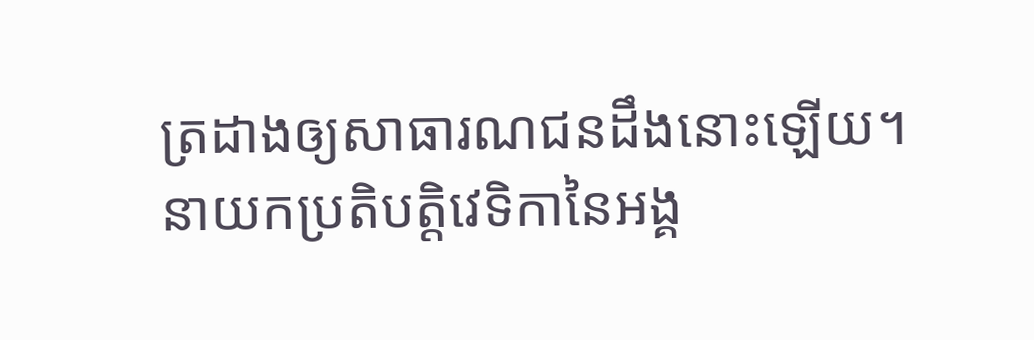ត្រដាងឲ្យសាធារណជនដឹងនោះឡើយ។
នាយកប្រតិបត្តិវេទិកានៃអង្គ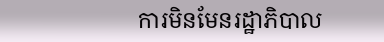ការមិនមែនរដ្ឋាភិបាល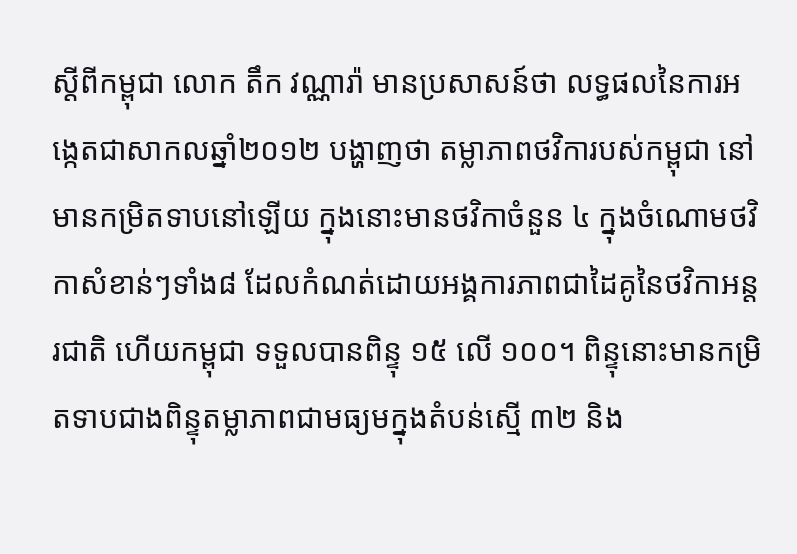ស្ដីពីកម្ពុជា លោក តឹក វណ្ណារ៉ា មានប្រសាសន៍ថា លទ្ធផលនៃការអង្កេតជាសាកលឆ្នាំ២០១២ បង្ហាញថា តម្លាភាពថវិការបស់កម្ពុជា នៅមានកម្រិតទាបនៅឡើយ ក្នុងនោះមានថវិកាចំនួន ៤ ក្នុងចំណោមថវិកាសំខាន់ៗទាំង៨ ដែលកំណត់ដោយអង្គការភាពជាដៃគូនៃថវិកាអន្តរជាតិ ហើយកម្ពុជា ទទួលបានពិន្ទុ ១៥ លើ ១០០។ ពិន្ទុនោះមានកម្រិតទាបជាងពិន្ទុតម្លាភាពជាមធ្យមក្នុងតំបន់ស្មើ ៣២ និង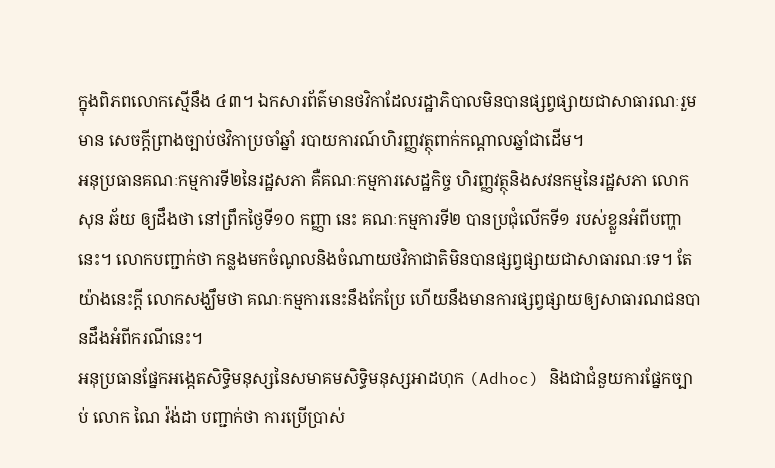ក្នុងពិភពលោកស្មើនឹង ៤៣។ ឯកសារព័ត៌មានថវិកាដែលរដ្ឋាភិបាលមិនបានផ្សព្វផ្សាយជាសាធារណៈរួម មាន សេចក្ដីព្រាងច្បាប់ថវិកាប្រចាំឆ្នាំ របាយការណ៍ហិរញ្ញវត្ថុពាក់កណ្ដាលឆ្នាំជាដើម។
អនុប្រធានគណៈកម្មការទី២នៃរដ្ឋសភា គឺគណៈកម្មការសេដ្ឋកិច្ច ហិរញ្ញវត្ថុនិងសវនកម្មនៃរដ្ឋសភា លោក សុន ឆ័យ ឲ្យដឹងថា នៅព្រឹកថ្ងៃទី១០ កញ្ញា នេះ គណៈកម្មការទី២ បានប្រជុំលើកទី១ របស់ខ្លួនអំពីបញ្ហានេះ។ លោកបញ្ជាក់ថា កន្លងមកចំណូលនិងចំណាយថវិកាជាតិមិនបានផ្សព្វផ្សាយជាសាធារណៈទេ។ តែយ៉ាងនេះក្ដី លោកសង្ឃឹមថា គណៈកម្មការនេះនឹងកែប្រែ ហើយនឹងមានការផ្សព្វផ្សាយឲ្យសាធារណជនបានដឹងអំពីករណីនេះ។
អនុប្រធានផ្នែកអង្កេតសិទ្ធិមនុស្សនៃសមាគមសិទ្ធិមនុស្សអាដហុក (Adhoc) និងជាជំនួយការផ្នែកច្បាប់ លោក ណៃ វ៉ង់ដា បញ្ជាក់ថា ការប្រើប្រាស់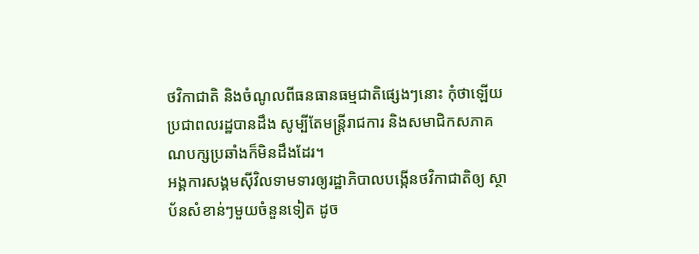ថវិកាជាតិ និងចំណូលពីធនធានធម្មជាតិផ្សេងៗនោះ កុំថាឡើយប្រជាពលរដ្ឋបានដឹង សូម្បីតែមន្ត្រីរាជការ និងសមាជិកសភាគណបក្សប្រឆាំងក៏មិនដឹងដែរ។
អង្គការសង្គមស៊ីវិលទាមទារឲ្យរដ្ឋាភិបាលបង្កើនថវិកាជាតិឲ្យ ស្ថាប័នសំខាន់ៗមួយចំនួនទៀត ដូច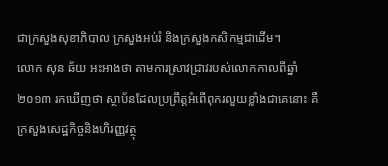ជាក្រសួងសុខាភិបាល ក្រសួងអប់រំ និងក្រសួងកសិកម្មជាដើម។
លោក សុន ឆ័យ អះអាងថា តាមការស្រាវជ្រាវរបស់លោកកាលពីឆ្នាំ២០១៣ រកឃើញថា ស្ថាប័នដែលប្រព្រឹត្តអំពើពុករលួយខ្លាំងជាគេនោះ គឺក្រសួងសេដ្ឋកិច្ចនិងហិរញ្ញវត្ថុ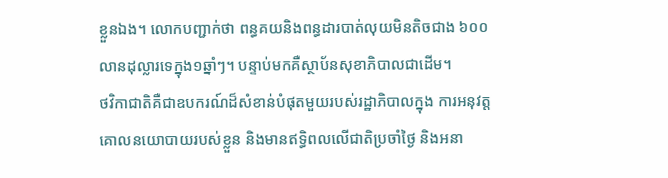ខ្លួនឯង។ លោកបញ្ជាក់ថា ពន្ធគយនិងពន្ធដារបាត់លុយមិនតិចជាង ៦០០លានដុល្លារទេក្នុង១ឆ្នាំៗ។ បន្ទាប់មកគឺស្ថាប័នសុខាភិបាលជាដើម។
ថវិកាជាតិគឺជាឧបករណ៍ដ៏សំខាន់បំផុតមួយរបស់រដ្ឋាភិបាលក្នុង ការអនុវត្តគោលនយោបាយរបស់ខ្លួន និងមានឥទ្ធិពលលើជាតិប្រចាំថ្ងៃ និងអនា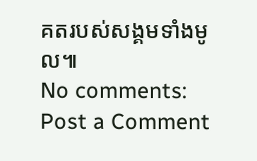គតរបស់សង្គមទាំងមូល៕
No comments:
Post a Comment